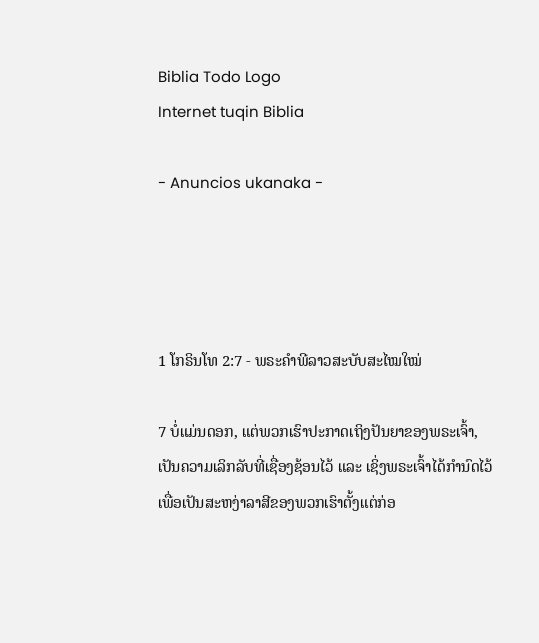Biblia Todo Logo
Internet tuqin Biblia

- Anuncios ukanaka -




1 ໂກຣິນໂທ 2:7 - ພຣະຄຳພີລາວສະບັບສະໄໝໃໝ່

7 ບໍ່ແມ່ນດອກ, ແຕ່ພວກເຮົາປະກາດເຖິງປັນຍາຂອງພຣະເຈົ້າ, ເປັນຄວາມເລິກລັບທີ່ເຊື່ອງຊ້ອນໄວ້ ແລະ ເຊິ່ງພຣະເຈົ້າໄດ້ກຳນົດໄວ້ເພື່ອເປັນສະຫງ່າລາສີຂອງພວກເຮົາຕັ້ງແຕ່ກ່ອ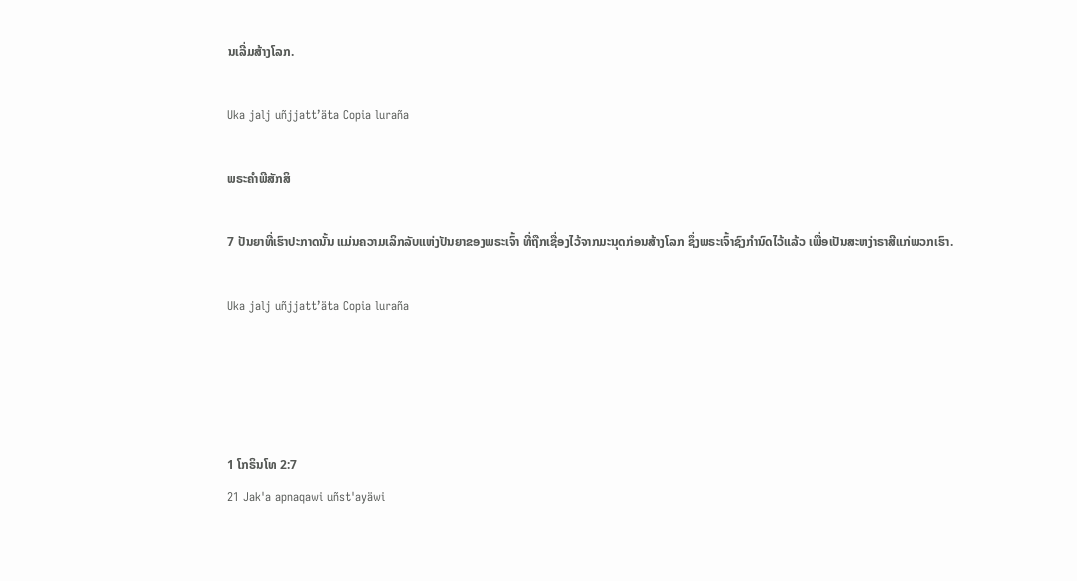ນເລີ່ມສ້າງໂລກ.

Uka jalj uñjjattʼäta Copia luraña

ພຣະຄຳພີສັກສິ

7 ປັນຍາທີ່ເຮົາປະກາດນັ້ນ ແມ່ນຄວາມເລິກລັບແຫ່ງປັນຍາຂອງພຣະເຈົ້າ ທີ່ຖືກເຊື່ອງໄວ້ຈາກມະນຸດກ່ອນສ້າງໂລກ ຊຶ່ງພຣະເຈົ້າຊົງກຳນົດໄວ້ແລ້ວ ເພື່ອເປັນສະຫງ່າຣາສີແກ່ພວກເຮົາ.

Uka jalj uñjjattʼäta Copia luraña




1 ໂກຣິນໂທ 2:7
21 Jak'a apnaqawi uñst'ayäwi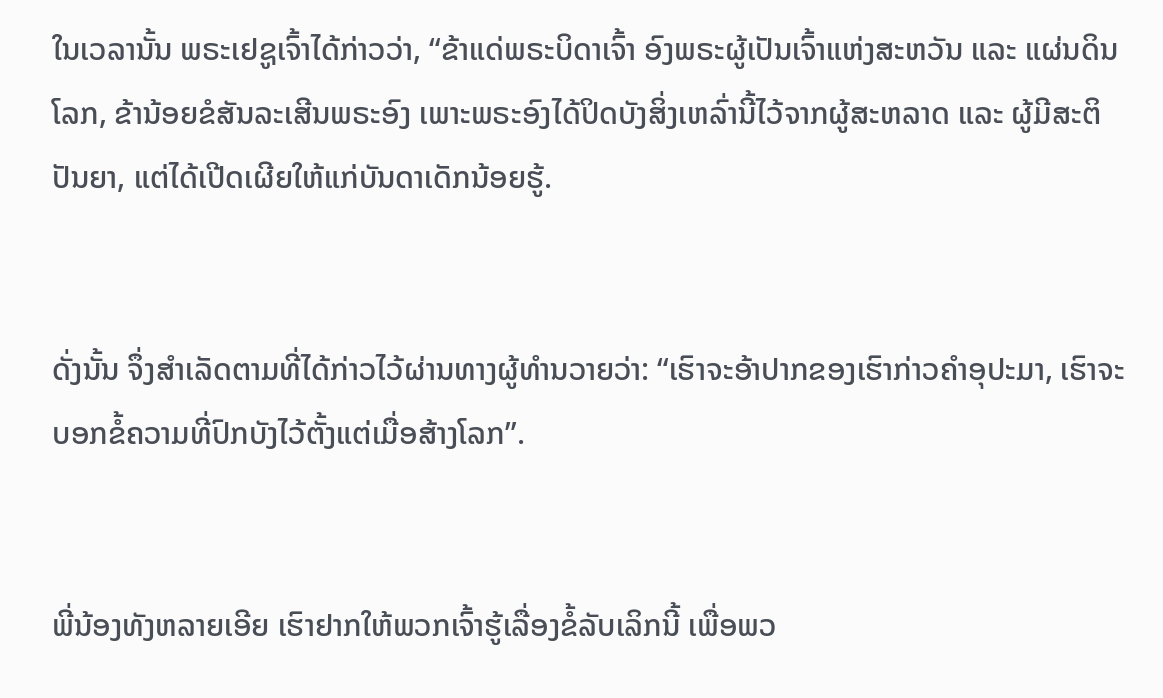ໃນເວລານັ້ນ ພຣະເຢຊູເຈົ້າໄດ້ກ່າວວ່າ, “ຂ້າແດ່ພຣະບິດາເຈົ້າ ອົງພຣະຜູ້ເປັນເຈົ້າແຫ່ງສະຫວັນ ແລະ ແຜ່ນດິນໂລກ, ຂ້ານ້ອຍຂໍສັນລະເສີນພຣະອົງ ເພາະພຣະອົງໄດ້ປິດບັງສິ່ງເຫລົ່ານີ້ໄວ້ຈາກຜູ້ສະຫລາດ ແລະ ຜູ້ມີສະຕິປັນຍາ, ແຕ່ໄດ້ເປີດເຜີຍໃຫ້ແກ່ບັນດາເດັກນ້ອຍຮູ້.


ດັ່ງນັ້ນ ຈຶ່ງສຳເລັດຕາມທີ່ໄດ້ກ່າວໄວ້ຜ່ານທາງຜູ້ທຳນວາຍວ່າ: “ເຮົາຈະອ້າປາກຂອງເຮົາກ່າວຄຳອຸປະມາ, ເຮົາຈະບອກຂໍ້ຄວາມທີ່ປົກບັງໄວ້ຕັ້ງແຕ່ເມື່ອສ້າງໂລກ”.


ພີ່ນ້ອງທັງຫລາຍເອີຍ ເຮົາຢາກໃຫ້ພວກເຈົ້າຮູ້ເລື່ອງຂໍ້ລັບເລິກນີ້ ເພື່ອພວ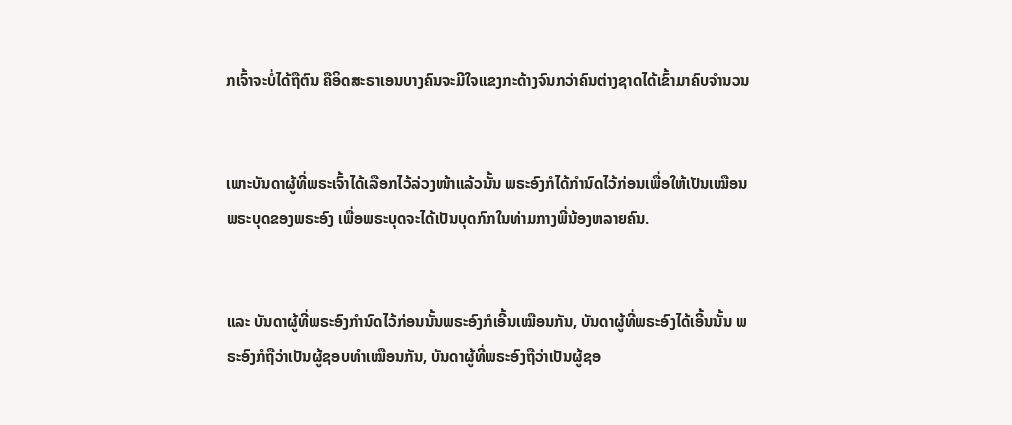ກເຈົ້າຈະບໍ່ໄດ້ຖືຕົນ ຄືອິດສະຣາເອນບາງຄົນຈະມີໃຈແຂງກະດ້າງຈົນກວ່າຄົນຕ່າງຊາດໄດ້ເຂົ້າມາຄົບຈຳນວນ


ເພາະບັນດາຜູ້ທີ່ພຣະເຈົ້າໄດ້ເລືອກໄວ້ລ່ວງໜ້າແລ້ວນັ້ນ ພຣະອົງກໍໄດ້ກຳນົດໄວ້ກ່ອນເພື່ອໃຫ້ເປັນເໝືອນພຣະບຸດຂອງພຣະອົງ ເພື່ອພຣະບຸດຈະໄດ້ເປັນບຸດກົກໃນທ່າມກາງພີ່ນ້ອງຫລາຍຄົນ.


ແລະ ບັນດາຜູ້ທີ່ພຣະອົງກຳນົດໄວ້ກ່ອນນັ້ນພຣະອົງກໍເອີ້ນເໝືອນກັນ, ບັນດາຜູ້ທີ່ພຣະອົງໄດ້ເອີ້ນນັ້ນ ພຣະອົງກໍຖືວ່າເປັນຜູ້ຊອບທຳເໝືອນກັນ, ບັນດາຜູ້ທີ່ພຣະອົງຖືວ່າເປັນຜູ້ຊອ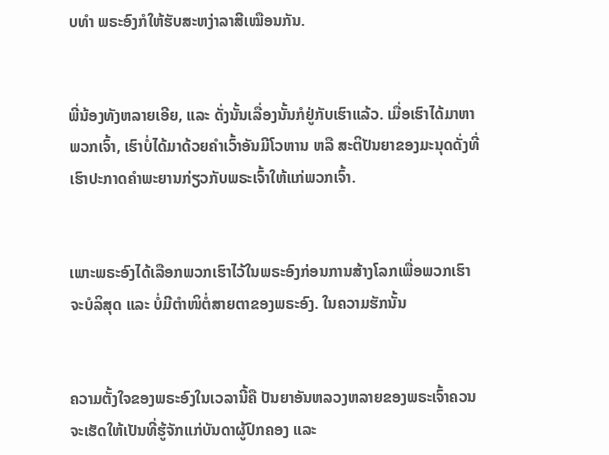ບທຳ ພຣະອົງກໍໃຫ້ຮັບສະຫງ່າລາສີເໝືອນກັນ.


ພີ່ນ້ອງທັງຫລາຍເອີຍ, ແລະ ດັ່ງນັ້ນເລື່ອງນັ້ນກໍຢູ່ກັບເຮົາແລ້ວ. ເມື່ອເຮົາໄດ້ມາຫາພວກເຈົ້າ, ເຮົາບໍ່ໄດ້ມາດ້ວຍຄຳເວົ້າອັນມີໂວຫານ ຫລື ສະຕິປັນຍາຂອງມະນຸດດັ່ງທີ່ເຮົາປະກາດຄຳພະຍານກ່ຽວກັບພຣະເຈົ້າໃຫ້ແກ່ພວກເຈົ້າ.


ເພາະພຣະອົງໄດ້ເລືອກພວກເຮົາໄວ້ໃນພຣະອົງກ່ອນການສ້າງໂລກເພື່ອພວກເຮົາຈະບໍລິສຸດ ແລະ ບໍ່ມີຕຳໜິຕໍ່ສາຍຕາຂອງພຣະອົງ. ໃນຄວາມຮັກນັ້ນ


ຄວາມຕັ້ງໃຈຂອງພຣະອົງໃນເວລານີ້ຄື ປັນຍາອັນຫລວງຫລາຍຂອງພຣະເຈົ້າຄວນຈະເຮັດໃຫ້ເປັນທີ່ຮູ້ຈັກແກ່ບັນດາຜູ້ປົກຄອງ ແລະ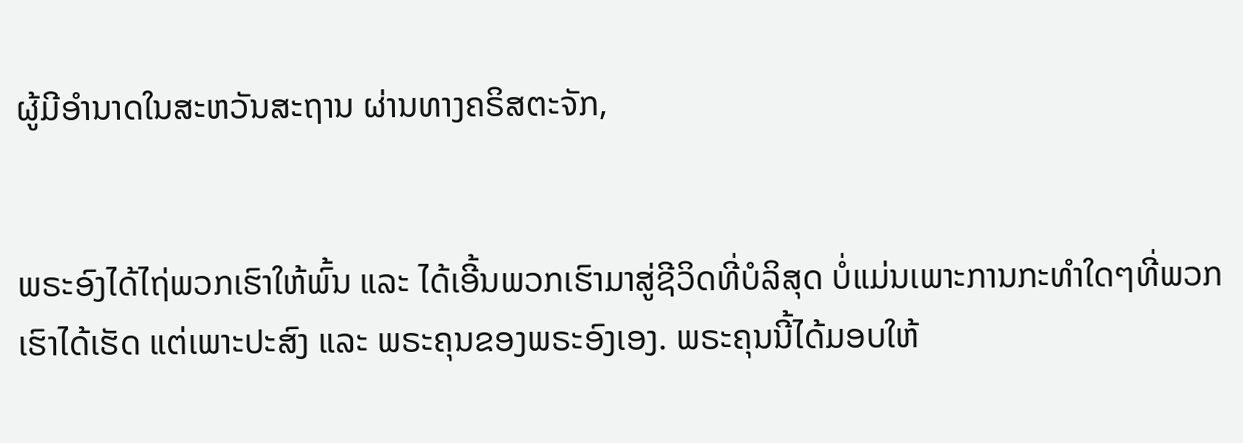ຜູ້ມີອຳນາດໃນສະຫວັນສະຖານ ຜ່ານທາງຄຣິສຕະຈັກ,


ພຣະອົງໄດ້ໄຖ່ພວກເຮົາໃຫ້ພົ້ນ ແລະ ໄດ້ເອີ້ນພວກເຮົາມາສູ່ຊີວິດທີ່ບໍລິສຸດ ບໍ່ແມ່ນເພາະການກະທຳໃດໆທີ່ພວກເຮົາໄດ້ເຮັດ ແຕ່ເພາະປະສົງ ແລະ ພຣະຄຸນຂອງພຣະອົງເອງ. ພຣະຄຸນນີ້ໄດ້ມອບໃຫ້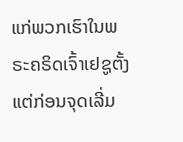ແກ່ພວກເຮົາໃນພຣະຄຣິດເຈົ້າເຢຊູຕັ້ງແຕ່ກ່ອນຈຸດເລີ່ມ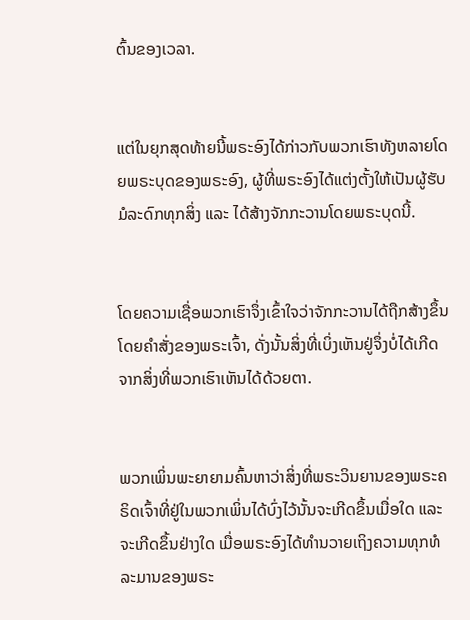ຕົ້ນຂອງເວລາ.


ແຕ່ໃນຍຸກສຸດທ້າຍນີ້ພຣະອົງໄດ້ກ່າວກັບພວກເຮົາທັງຫລາຍໂດຍພຣະບຸດຂອງພຣະອົງ, ຜູ້ທີ່ພຣະອົງໄດ້ແຕ່ງຕັ້ງໃຫ້ເປັນຜູ້ຮັບມໍລະດົກທຸກສິ່ງ ແລະ ໄດ້ສ້າງຈັກກະວານໂດຍພຣະບຸດນີ້.


ໂດຍຄວາມເຊື່ອພວກເຮົາຈຶ່ງເຂົ້າໃຈວ່າຈັກກະວານໄດ້ຖືກສ້າງຂຶ້ນໂດຍຄຳສັ່ງຂອງພຣະເຈົ້າ, ດັ່ງນັ້ນສິ່ງທີ່ເບິ່ງເຫັນຢູ່ຈຶ່ງບໍ່ໄດ້ເກີດຈາກສິ່ງທີ່ພວກເຮົາເຫັນໄດ້ດ້ວຍຕາ.


ພວກເພິ່ນພະຍາຍາມຄົ້ນຫາວ່າສິ່ງທີ່ພຣະວິນຍານຂອງພຣະຄຣິດເຈົ້າທີ່ຢູ່ໃນພວກເພິ່ນໄດ້ບົ່ງໄວ້ນັ້ນຈະເກີດຂຶ້ນເມື່ອໃດ ແລະ ຈະເກີດຂຶ້ນຢ່າງໃດ ເມື່ອພຣະອົງໄດ້ທຳນວາຍເຖິງຄວາມທຸກທໍລະມານຂອງພຣະ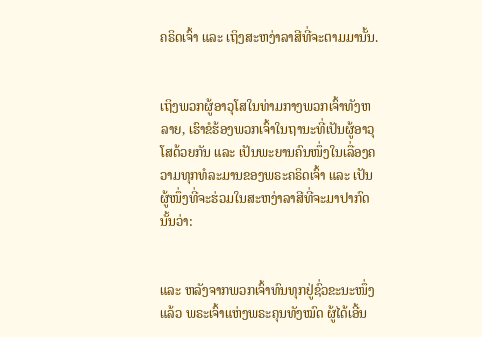ຄຣິດເຈົ້າ ແລະ ເຖິງສະຫງ່າລາສີທີ່ຈະຕາມມານັ້ນ.


ເຖິງພວກຜູ້ອາວຸໂສໃນທ່າມກາງພວກເຈົ້າທັງຫລາຍ, ເຮົາຂໍຮ້ອງພວກເຈົ້າໃນຖານະທີ່ເປັນຜູ້ອາວຸໂສດ້ວຍກັນ ແລະ ເປັນພະຍານຄົນໜຶ່ງໃນເລື່ອງຄວາມທຸກທໍລະມານຂອງພຣະຄຣິດເຈົ້າ ແລະ ເປັນຜູ້ໜຶ່ງທີ່ຈະຮ່ວມໃນສະຫງ່າລາສີທີ່ຈະມາປາກົດນັ້ນວ່າ:


ແລະ ຫລັງຈາກພວກເຈົ້າທົນທຸກຢູ່ຊົ່ວຂະນະໜຶ່ງແລ້ວ ພຣະເຈົ້າແຫ່ງພຣະຄຸນທັງໝົດ ຜູ້ໄດ້ເອີ້ນ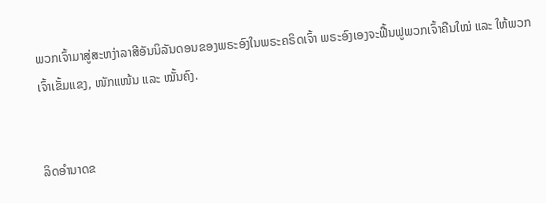ພວກເຈົ້າມາສູ່ສະຫງ່າລາສີອັນນິລັນດອນຂອງພຣະອົງໃນພຣະຄຣິດເຈົ້າ ພຣະອົງເອງຈະຟື້ນຟູພວກເຈົ້າຄືນໃໝ່ ແລະ ໃຫ້ພວກເຈົ້າເຂັ້ມແຂງ, ໜັກແໜ້ນ ແລະ ໝັ້ນຄົງ.


ລິດອຳນາດຂ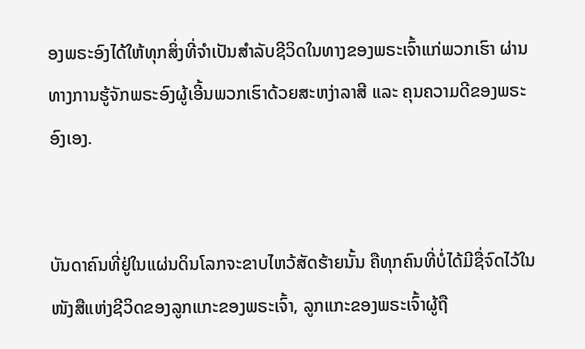ອງພຣະອົງໄດ້ໃຫ້ທຸກສິ່ງທີ່ຈຳເປັນສຳລັບຊີວິດໃນທາງຂອງພຣະເຈົ້າແກ່ພວກເຮົາ ຜ່ານທາງການຮູ້ຈັກພຣະອົງຜູ້ເອີ້ນພວກເຮົາດ້ວຍສະຫງ່າລາສີ ແລະ ຄຸນຄວາມດີຂອງພຣະອົງເອງ.


ບັນດາຄົນທີ່ຢູ່ໃນແຜ່ນດິນໂລກຈະຂາບໄຫວ້ສັດຮ້າຍນັ້ນ ຄືທຸກຄົນທີ່ບໍ່ໄດ້ມີຊື່ຈົດໄວ້ໃນໜັງສືແຫ່ງຊີວິດຂອງລູກແກະຂອງພຣະເຈົ້າ, ລູກແກະຂອງພຣະເຈົ້າຜູ້ຖື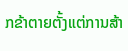ກຂ້າຕາຍຕັ້ງແຕ່ການສ້າ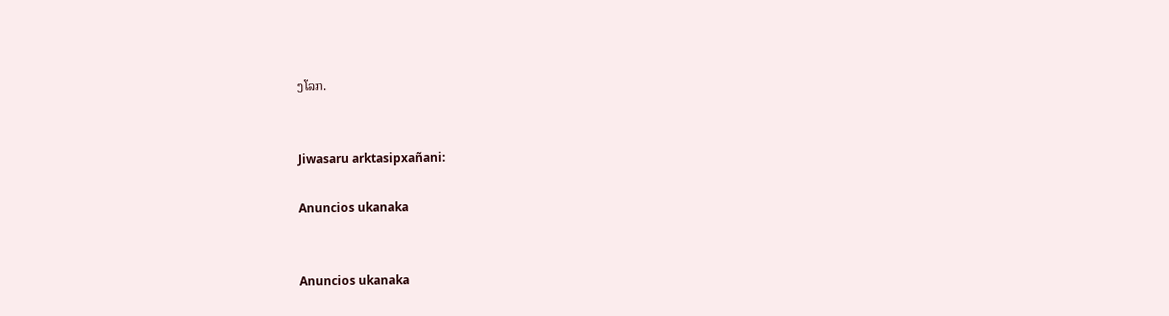ງໂລກ.


Jiwasaru arktasipxañani:

Anuncios ukanaka


Anuncios ukanaka